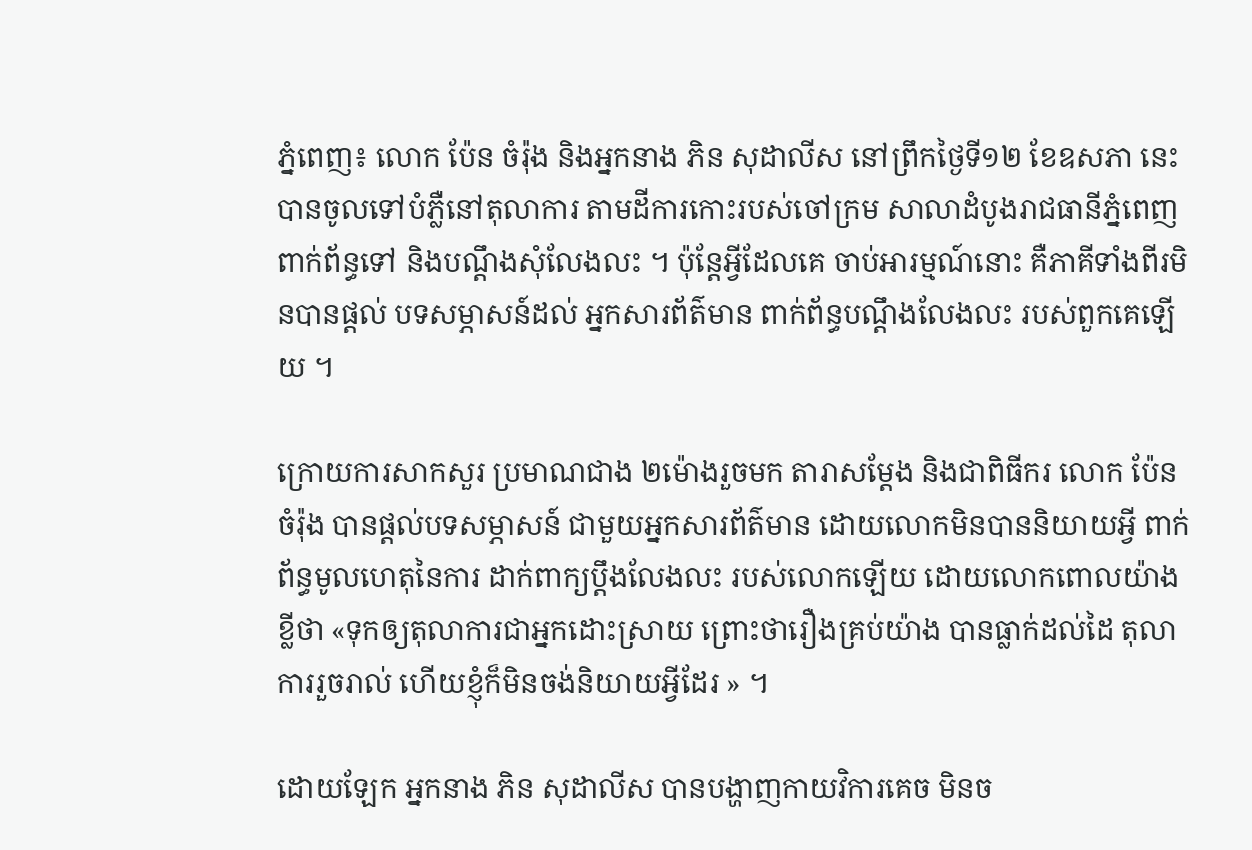ភ្នំពេញ៖ លោក ប៉ែន ចំរ៉ុង និងអ្នកនាង ភិន សុដាលីស នៅព្រឹកថ្ងៃទី១២ ខែឧសភា នេះ បានចូលទៅបំភ្លឺនៅតុលាការ តាមដីការកោះរបស់ចៅក្រម សាលាដំបូងរាជធានីភ្នំពេញ ពាក់ព័ន្ធទៅ និងបណ្តឹងសុំលែងលះ ។ ប៉ុន្តែអ្វីដែលគេ ចាប់អារម្មណ៍នោះ គឺភាគីទាំងពីរមិនបានផ្តល់ បទសម្ភាសន៍ដល់ អ្នកសារព័ត៌មាន ពាក់ព័ន្ធបណ្តឹងលែងលះ របស់ពួកគេឡើយ ។

ក្រោយការសាកសួរ ប្រមាណជាង ២ម៉ោងរួចមក តារាសម្តែង និងជាពិធីករ លោក ប៉ែន ចំរ៉ុង បានផ្តល់បទសម្ភាសន៍ ជាមួយអ្នកសារព័ត៌មាន ដោយលោកមិនបាននិយាយអ្វី ពាក់ព័ន្ធមូលហេតុនៃការ ដាក់ពាក្យប្តឹងលែងលះ របស់លោកឡើយ ដោយលោកពោលយ៉ាងខ្លីថា «ទុកឲ្យតុលាការជាអ្នកដោះស្រាយ ព្រោះថារឿងគ្រប់យ៉ាង បានធ្លាក់ដល់ដៃ តុលាការរួចរាល់ ហើយខ្ញុំក៏មិនចង់និយាយអ្វីដែរ » ។

ដោយឡែក អ្នកនាង ភិន សុដាលីស បានបង្ហាញកាយវិការគេច មិនច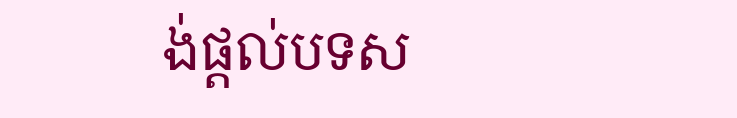ង់ផ្តល់បទស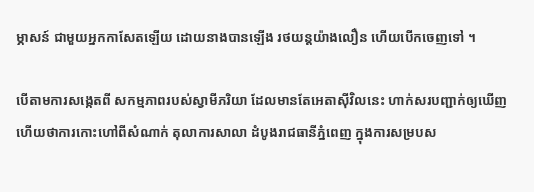ម្ភាសន៍ ជាមួយអ្នកកាសែតឡើយ ដោយនាងបានឡើង រថយន្តយ៉ាងលឿន ហើយបើកចេញទៅ ។

បើតាមការសង្កេតពី សកម្មភាពរបស់ស្វាមីភរិយា ដែលមានតែអេតាស៊ីវិលនេះ ហាក់សរបញ្ជាក់ឲ្យឃើញ ហើយថាការកោះហៅពីសំណាក់ តុលាការសាលា ដំបូងរាជធានីភ្នំពេញ ក្នុងការសម្របស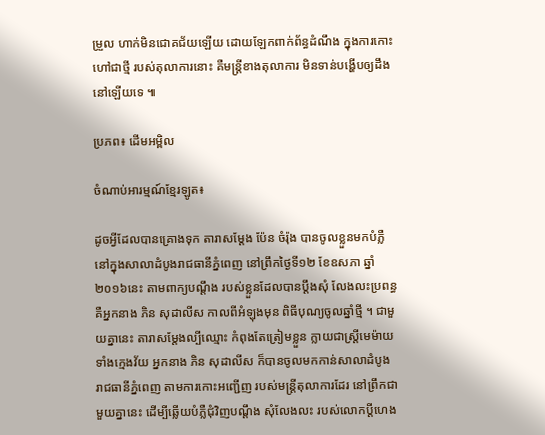ម្រួល ហាក់មិនជោគជ័យឡើយ ដោយឡែកពាក់ព័ន្ធដំណឹង ក្នុងការកោះហៅជាថ្មី របស់តុលាការនោះ គឺមន្ត្រីខាងតុលាការ មិនទាន់បង្ហើបឲ្យដឹង នៅឡើយទេ ៕

ប្រភព៖ ដើមអម្ពិល

ចំណាប់អារម្មណ៍ខ្មែរឡូត៖

ដូចអ្វីដែលបានគ្រោងទុក តារាសម្ដែង ប៉ែន ចំរ៉ុង បានចូលខ្លួនមកបំភ្លឺ នៅក្នុងសាលាដំបូងរាជធានីភ្នំពេញ នៅព្រឹកថ្ងៃទី១២ ខែឧសភា ឆ្នាំ២០១៦នេះ តាមពាក្យបណ្ដឹង របស់ខ្លួនដែលបានប្ដឹងសុំ លែងលះប្រពន្ធ គឺអ្នកនាង ភិន សុដាលីស កាលពីអំឡុងមុន ពិធីបុណ្យចូលឆ្នាំថ្មី ។ ជាមួយគ្នានេះ តារាសម្ដែងល្បីឈ្មោះ កំពុងតែត្រៀមខ្លួន ក្លាយជាស្រ្តីមេម៉ាយ ទាំងក្មេងវ័យ អ្នកនាង ភិន សុដាលីស ក៏បានចូលមកកាន់សាលាដំបូង រាជធានីភ្នំពេញ តាមការកោះអញ្ជើញ របស់មន្រ្តីតុលាការដែរ នៅព្រឹកជាមួយគ្នានេះ ដើម្បីឆ្លើយបំភ្លឺជុំវិញបណ្ដឹង សុំលែងលះ របស់លោកប្ដីហេង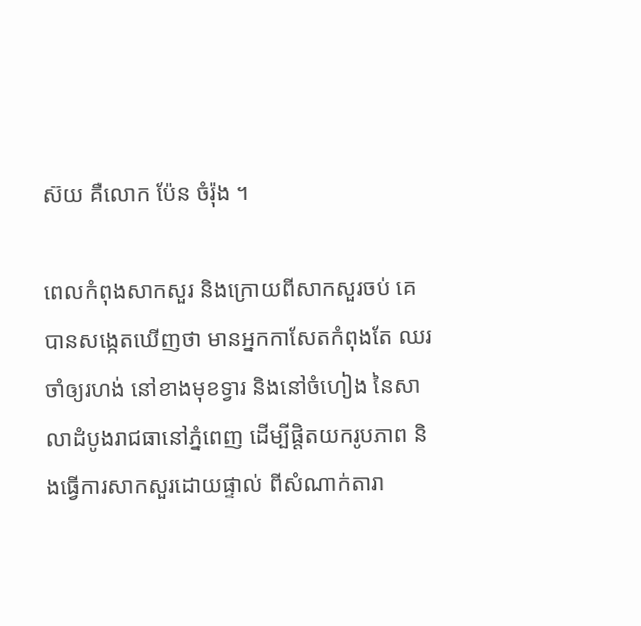ស៊យ គឺលោក ប៉ែន ចំរ៉ុង ។

ពេលកំពុងសាកសួរ និងក្រោយពីសាកសួរចប់ គេបានសង្កេតឃើញថា មានអ្នកកាសែតកំពុងតែ ឈរចាំឲ្យរហង់ នៅខាងមុខទ្វារ និងនៅចំហៀង នៃសាលាដំបូងរាជធានៅភ្នំពេញ ដើម្បីផ្ដិតយករូបភាព និងធ្វើការសាកសួរដោយផ្ទាល់ ពីសំណាក់តារា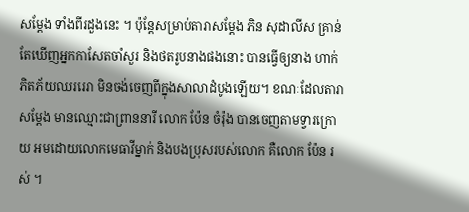សម្ដែង ទាំងពីរដួងនេះ ។ ប៉ុន្តែសម្រាប់តារាសម្ដែង ភិន សុដាលីស គ្រាន់តែឃើញអ្នកកាសែតចាំសួរ និងថតរូបនាងផងនោះ បានធ្វើឲ្យនាង ហាក់ភិតភ័យឈររេរា មិនចង់ចេញពីក្នុងសាលាដំបូងឡើយ។ ខណៈដែលតារាសម្ដែង មានឈ្មោះជាព្រាននារី លោក ប៉ែន ចំរ៉ុង បានចេញតាមទ្វារក្រោយ អមដោយលោកមេធាវីម្នាក់ និងបងប្រុសរបស់លោក គឺលោក ប៉ែន រស់ ។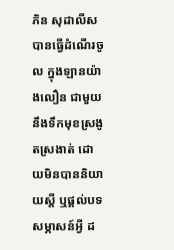ភិន សុដាលីស បានធ្វើដំណើរចូល ក្នុងឡានយ៉ាងលឿន ជាមួយនឹងទឹកមុខស្រងូតស្រងាត់ ដោយមិនបាននិយាយស្ដី ឬផ្ដល់បទសម្ភាសន៍អ្វី ដ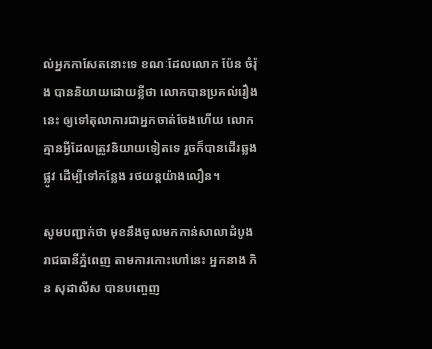ល់អ្នកកាសែតនោះទេ ខណៈដែលលោក ប៉ែន ចំរ៉ុង បាននិយាយដោយខ្លីថា លោកបានប្រគល់រឿងនេះ ឲ្យទៅតុលាការជាអ្នកចាត់ចែងហើយ លោកគ្មានអ្វីដែលត្រូវនិយាយទៀតទេ រួចក៏បានដើរឆ្លងផ្លូវ ដើម្បីទៅកន្លែង រថយន្តយ៉ាងលឿន។

សូមបញ្ជាក់ថា មុខនឹងចូលមកកាន់សាលាដំបូង រាជធានីភ្នំពេញ តាមការកោះហៅនេះ អ្នកនាង ភិន សុដាលីស បានបញ្ចេញ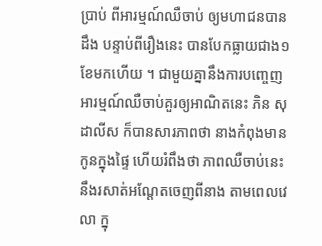ប្រាប់ ពីអារម្មណ៍ឈឺចាប់ ឲ្យមហាជនបានដឹង បន្ទាប់ពីរឿងនេះ បានបែកធ្លាយជាង១ខែមកហើយ ។ ជាមួយគ្នានឹងការបញ្ចេញ អារម្មណ៍ឈឺចាប់គួរឲ្យអាណិតនេះ ភិន សុដាលីស ក៏បានសារភាពថា នាងកំពុងមានកូនក្នុងផ្ទៃ ហើយរំពឹងថា ភាពឈឺចាប់នេះ នឹងរសាត់អណ្ដែតចេញពីនាង តាមពេលវេលា ក្នុ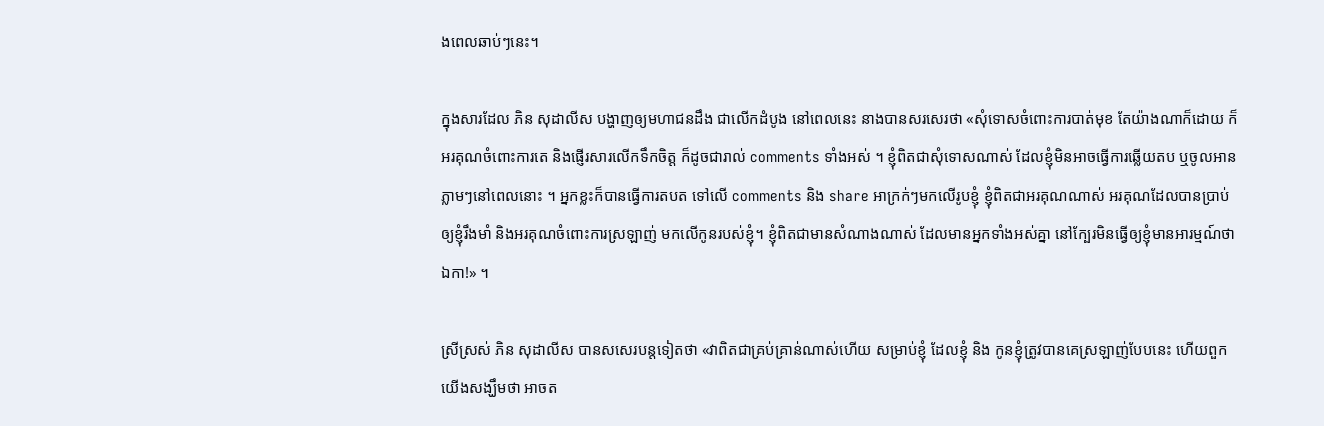ងពេលឆាប់ៗនេះ។

ក្នុងសារដែល ភិន សុដាលីស បង្ហាញឲ្យមហាជនដឹង ជាលើកដំបូង នៅពេលនេះ នាងបានសរសេរថា «សុំទោសចំពោះការបាត់មុខ តែយ៉ាងណាក៏ដោយ ក៏អរគុណចំពោះការតេ និងផ្ញើរសារលើកទឹកចិត្ត ក៏ដូចជារាល់ comments ទាំងអស់ ។ ខ្ញុំពិតជាសុំទោសណាស់ ដែលខ្ញុំមិនអាចធ្វើការឆ្លើយតប ឬចូលអានភ្លាមៗនៅពេលនោះ ។ អ្នកខ្លះក៏បានធ្វើការតបត ទៅលើ comments និង share អាក្រក់ៗមកលើរូបខ្ញុំ ខ្ញុំពិតជាអរគុណណាស់ អរគុណដែលបានប្រាប់ឲ្យខ្ញុំរឹងមាំ និងអរគុណចំពោះការស្រឡាញ់ មកលើកូនរបស់ខ្ញុំ។ ខ្ញុំពិតជាមានសំណាងណាស់ ដែលមានអ្នកទាំងអស់គ្នា នៅក្បែរមិនធ្វើឲ្យខ្ញុំមានអារម្មណ៍ថា ឯកា!» ។

ស្រីស្រស់ ភិន សុដាលីស បានសសេរបន្តទៀតថា «វាពិតជាគ្រប់គ្រាន់ណាស់ហើយ សម្រាប់ខ្ញុំ ដែលខ្ញុំ និង កូនខ្ញុំត្រូវបានគេស្រឡាញ់បែបនេះ ហើយពួកយើងសង្ឃឹមថា អាចត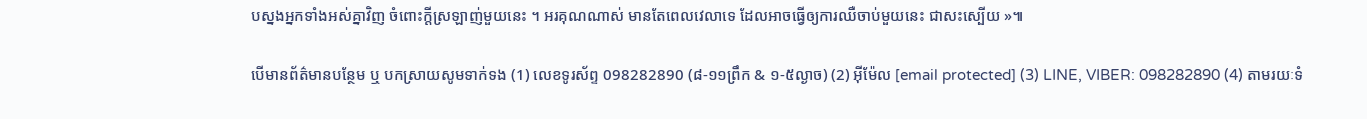បស្នងអ្នកទាំងអស់គ្នាវិញ ចំពោះក្តីស្រឡាញ់មួយនេះ ។ អរគុណណាស់ មានតែពេលវេលាទេ ដែលអាចធ្វើឲ្យការឈឺចាប់មួយនេះ ជាសះស្បើយ »៕

បើមានព័ត៌មានបន្ថែម ឬ បកស្រាយសូមទាក់ទង (1) លេខទូរស័ព្ទ 098282890 (៨-១១ព្រឹក & ១-៥ល្ងាច) (2) អ៊ីម៉ែល [email protected] (3) LINE, VIBER: 098282890 (4) តាមរយៈទំ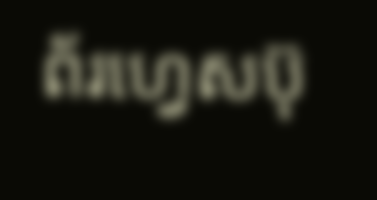ព័រហ្វេសប៊ុ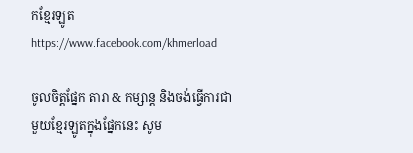កខ្មែរឡូត https://www.facebook.com/khmerload

ចូលចិត្តផ្នែក តារា & កម្សាន្ដ និងចង់ធ្វើការជាមួយខ្មែរឡូតក្នុងផ្នែកនេះ សូម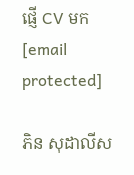ផ្ញើ CV មក [email protected]

ភិន សុដាលីស